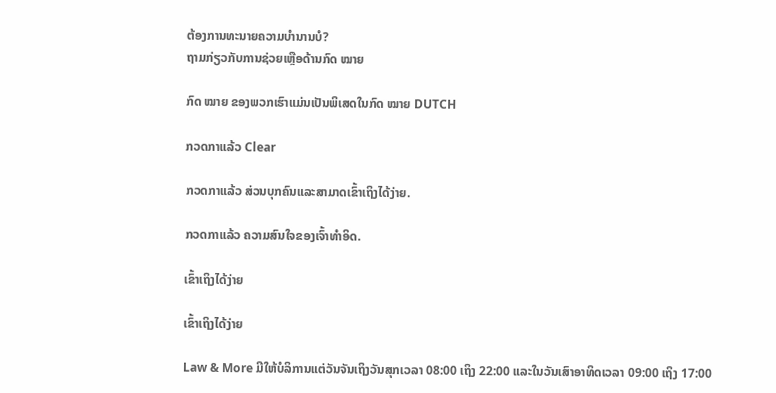ຕ້ອງການທະນາຍຄວາມບໍານານບໍ?
ຖາມກ່ຽວກັບການຊ່ວຍເຫຼືອດ້ານກົດ ໝາຍ

ກົດ ໝາຍ ຂອງພວກເຮົາແມ່ນເປັນພິເສດໃນກົດ ໝາຍ DUTCH

ກວດກາແລ້ວ Clear

ກວດກາແລ້ວ ສ່ວນບຸກຄົນແລະສາມາດເຂົ້າເຖິງໄດ້ງ່າຍ.

ກວດກາແລ້ວ ຄວາມສົນໃຈຂອງເຈົ້າທໍາອິດ.

ເຂົ້າເຖິງໄດ້ງ່າຍ

ເຂົ້າເຖິງໄດ້ງ່າຍ

Law & More ມີໃຫ້ບໍລິການແຕ່ວັນຈັນເຖິງວັນສຸກເວລາ 08:00 ເຖິງ 22:00 ແລະໃນວັນເສົາອາທິດເວລາ 09:00 ເຖິງ 17:00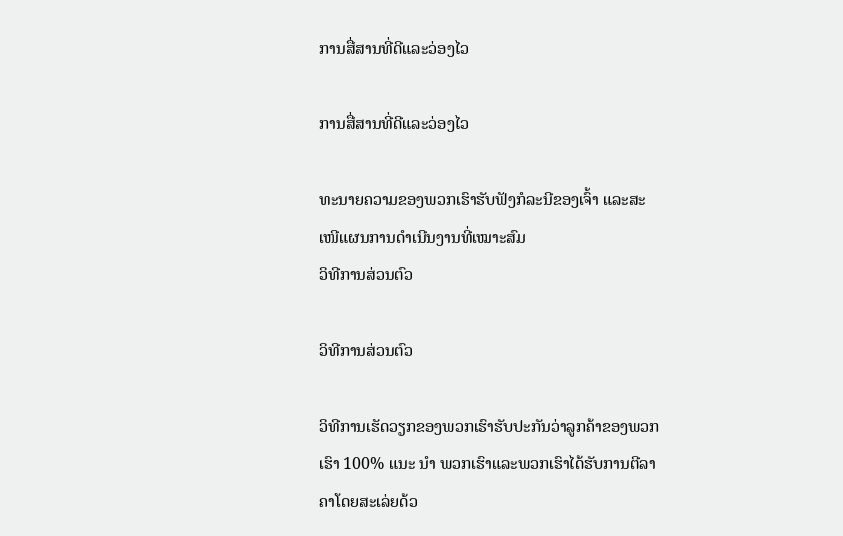ການສື່ສານທີ່ດີແລະວ່ອງໄວ

ການສື່ສານທີ່ດີແລະວ່ອງໄວ

ທະນາຍຄວາມຂອງພວກເຮົາຮັບຟັງກໍລະນີຂອງເຈົ້າ ແລະສະເໜີແຜນການດຳເນີນງານທີ່ເໝາະສົມ
ວິທີການສ່ວນຕົວ

ວິທີການສ່ວນຕົວ

ວິທີການເຮັດວຽກຂອງພວກເຮົາຮັບປະກັນວ່າລູກຄ້າຂອງພວກເຮົາ 100% ແນະ ນຳ ພວກເຮົາແລະພວກເຮົາໄດ້ຮັບການຕີລາຄາໂດຍສະເລ່ຍດ້ວ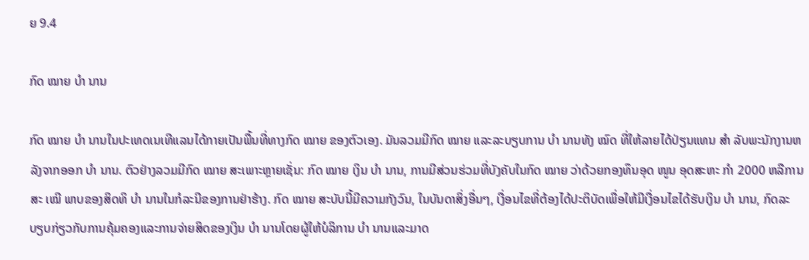ຍ 9.4

ກົດ ໝາຍ ບຳ ນານ

ກົດ ໝາຍ ບຳ ນານໃນປະເທດເນເທີແລນໄດ້ກາຍເປັນພື້ນທີ່ທາງກົດ ໝາຍ ຂອງຕົວເອງ. ມັນລວມມີກົດ ໝາຍ ແລະລະບຽບການ ບຳ ນານທັງ ໝົດ ທີ່ໃຫ້ລາຍໄດ້ປ່ຽນແທນ ສຳ ລັບພະນັກງານຫລັງຈາກອອກ ບຳ ນານ. ຕົວຢ່າງລວມມີກົດ ໝາຍ ສະເພາະຫຼາຍເຊັ່ນ: ກົດ ໝາຍ ເງິນ ບຳ ນານ, ການມີສ່ວນຮ່ວມທີ່ບັງຄັບໃນກົດ ໝາຍ ວ່າດ້ວຍກອງທຶນອຸດ ໜູນ ອຸດສະຫະ ກຳ 2000 ຫລືການສະ ເໝີ ພາບຂອງສິດທິ ບຳ ນານໃນກໍລະນີຂອງການຢ່າຮ້າງ. ກົດ ໝາຍ ສະບັບນີ້ມີຄວາມກັງວົນ, ໃນບັນດາສິ່ງອື່ນໆ, ເງື່ອນໄຂທີ່ຕ້ອງໄດ້ປະຕິບັດເພື່ອໃຫ້ມີເງື່ອນໄຂໄດ້ຮັບເງິນ ບຳ ນານ, ກົດລະບຽບກ່ຽວກັບການຄຸ້ມຄອງແລະການຈ່າຍສິດຂອງເງິນ ບຳ ນານໂດຍຜູ້ໃຫ້ບໍລິການ ບຳ ນານແລະມາດ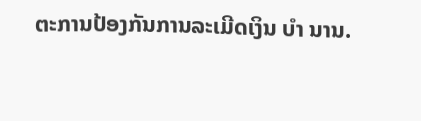ຕະການປ້ອງກັນການລະເມີດເງິນ ບຳ ນານ.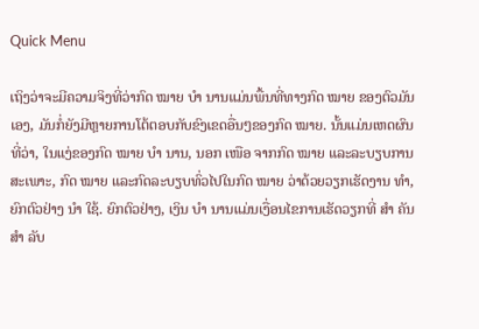Quick Menu

ເຖິງວ່າຈະມີຄວາມຈິງທີ່ວ່າກົດ ໝາຍ ບຳ ນານແມ່ນພື້ນທີ່ທາງກົດ ໝາຍ ຂອງຕົວມັນເອງ, ມັນກໍ່ຍັງມີຫຼາຍການໂຕ້ຕອບກັບຂົງເຂດອື່ນໆຂອງກົດ ໝາຍ. ນັ້ນແມ່ນເຫດຜົນທີ່ວ່າ, ໃນແງ່ຂອງກົດ ໝາຍ ບຳ ນານ, ນອກ ເໜືອ ຈາກກົດ ໝາຍ ແລະລະບຽບການສະເພາະ, ກົດ ໝາຍ ແລະກົດລະບຽບທົ່ວໄປໃນກົດ ໝາຍ ວ່າດ້ວຍວຽກເຮັດງານ ທຳ, ຍົກຕົວຢ່າງ ນຳ ໃຊ້. ຍົກຕົວຢ່າງ, ເງິນ ບຳ ນານແມ່ນເງື່ອນໄຂການເຮັດວຽກທີ່ ສຳ ຄັນ ສຳ ລັບ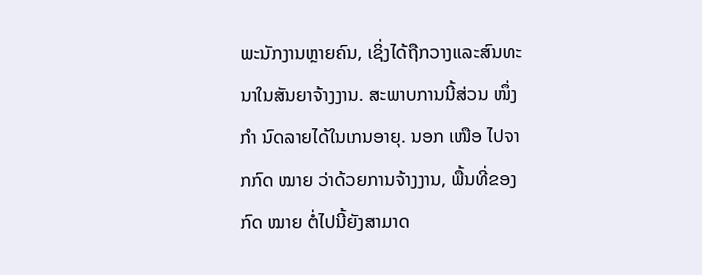ພະນັກງານຫຼາຍຄົນ, ເຊິ່ງໄດ້ຖືກວາງແລະສົນທະນາໃນສັນຍາຈ້າງງານ. ສະພາບການນີ້ສ່ວນ ໜຶ່ງ ກຳ ນົດລາຍໄດ້ໃນເກນອາຍຸ. ນອກ ເໜືອ ໄປຈາກກົດ ໝາຍ ວ່າດ້ວຍການຈ້າງງານ, ພື້ນທີ່ຂອງກົດ ໝາຍ ຕໍ່ໄປນີ້ຍັງສາມາດ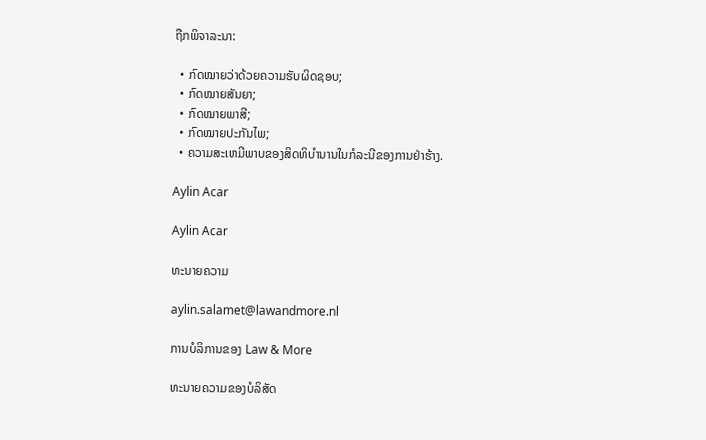ຖືກພິຈາລະນາ:

  • ກົດໝາຍວ່າດ້ວຍຄວາມຮັບຜິດຊອບ;
  • ກົດໝາຍສັນຍາ;
  • ກົດໝາຍພາສີ;
  • ກົດໝາຍປະກັນໄພ;
  • ຄວາມສະເຫມີພາບຂອງສິດທິບໍານານໃນກໍລະນີຂອງການຢ່າຮ້າງ.

Aylin Acar

Aylin Acar

ທະນາຍຄວາມ

aylin.salamet@lawandmore.nl

ການບໍລິການຂອງ Law & More

ທະນາຍຄວາມຂອງບໍລິສັດ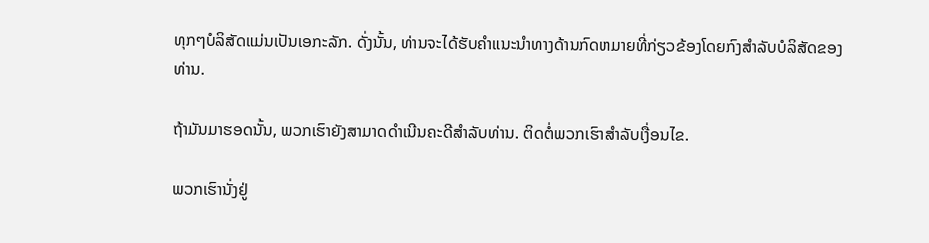ທຸກໆບໍລິສັດແມ່ນເປັນເອກະລັກ. ດັ່ງນັ້ນ, ທ່ານຈະໄດ້ຮັບຄໍາແນະນໍາທາງດ້ານກົດຫມາຍທີ່ກ່ຽວຂ້ອງໂດຍກົງສໍາລັບບໍລິສັດຂອງທ່ານ.

ຖ້າມັນມາຮອດນັ້ນ, ພວກເຮົາຍັງສາມາດດໍາເນີນຄະດີສໍາລັບທ່ານ. ຕິດຕໍ່ພວກເຮົາສໍາລັບເງື່ອນໄຂ.

ພວກເຮົານັ່ງຢູ່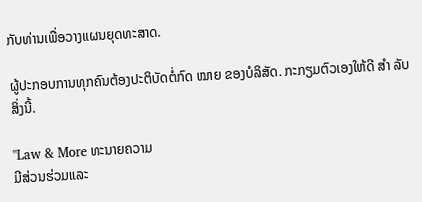ກັບທ່ານເພື່ອວາງແຜນຍຸດທະສາດ.

ຜູ້ປະກອບການທຸກຄົນຕ້ອງປະຕິບັດຕໍ່ກົດ ໝາຍ ຂອງບໍລິສັດ. ກະກຽມຕົວເອງໃຫ້ດີ ສຳ ລັບສິ່ງນີ້.

"Law & More ທະນາຍຄວາມ
ມີສ່ວນຮ່ວມແລະ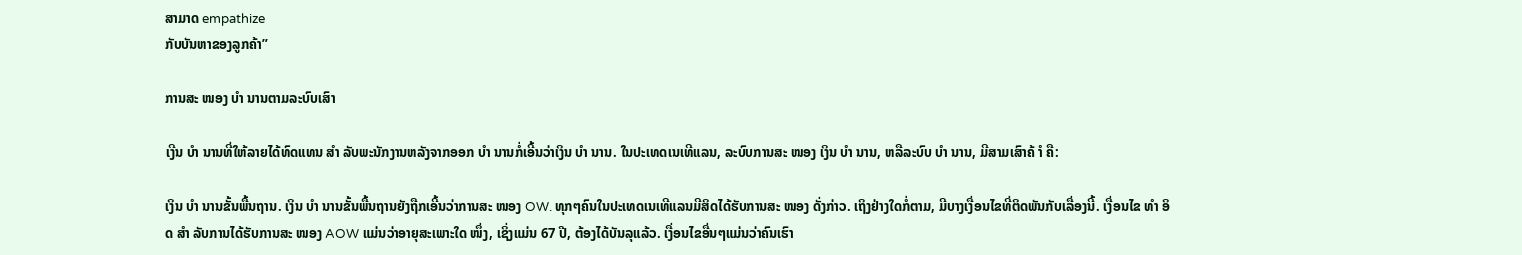ສາມາດ empathize
ກັບບັນຫາຂອງລູກຄ້າ”

ການສະ ໜອງ ບຳ ນານຕາມລະບົບເສົາ

ເງີນ ບຳ ນານທີ່ໃຫ້ລາຍໄດ້ທົດແທນ ສຳ ລັບພະນັກງານຫລັງຈາກອອກ ບຳ ນານກໍ່ເອີ້ນວ່າເງິນ ບຳ ນານ. ໃນປະເທດເນເທີແລນ, ລະບົບການສະ ໜອງ ເງິນ ບຳ ນານ, ຫລືລະບົບ ບຳ ນານ, ມີສາມເສົາຄ້ ຳ ຄື:

ເງິນ ບຳ ນານຂັ້ນພື້ນຖານ. ເງິນ ບຳ ນານຂັ້ນພື້ນຖານຍັງຖືກເອີ້ນວ່າການສະ ໜອງ OW. ທຸກໆຄົນໃນປະເທດເນເທີແລນມີສິດໄດ້ຮັບການສະ ໜອງ ດັ່ງກ່າວ. ເຖິງຢ່າງໃດກໍ່ຕາມ, ມີບາງເງື່ອນໄຂທີ່ຕິດພັນກັບເລື່ອງນີ້. ເງື່ອນໄຂ ທຳ ອິດ ສຳ ລັບການໄດ້ຮັບການສະ ໜອງ AOW ແມ່ນວ່າອາຍຸສະເພາະໃດ ໜຶ່ງ, ເຊິ່ງແມ່ນ 67 ປີ, ຕ້ອງໄດ້ບັນລຸແລ້ວ. ເງື່ອນໄຂອື່ນໆແມ່ນວ່າຄົນເຮົາ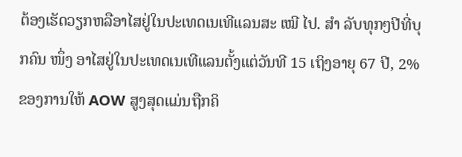ຕ້ອງເຮັດວຽກຫລືອາໄສຢູ່ໃນປະເທດເນເທີແລນສະ ເໝີ ໄປ. ສຳ ລັບທຸກໆປີທີ່ບຸກຄົນ ໜຶ່ງ ອາໄສຢູ່ໃນປະເທດເນເທີແລນຕັ້ງແຕ່ວັນທີ 15 ເຖິງອາຍຸ 67 ປີ, 2% ຂອງການໃຫ້ AOW ສູງສຸດແມ່ນຖືກຄິ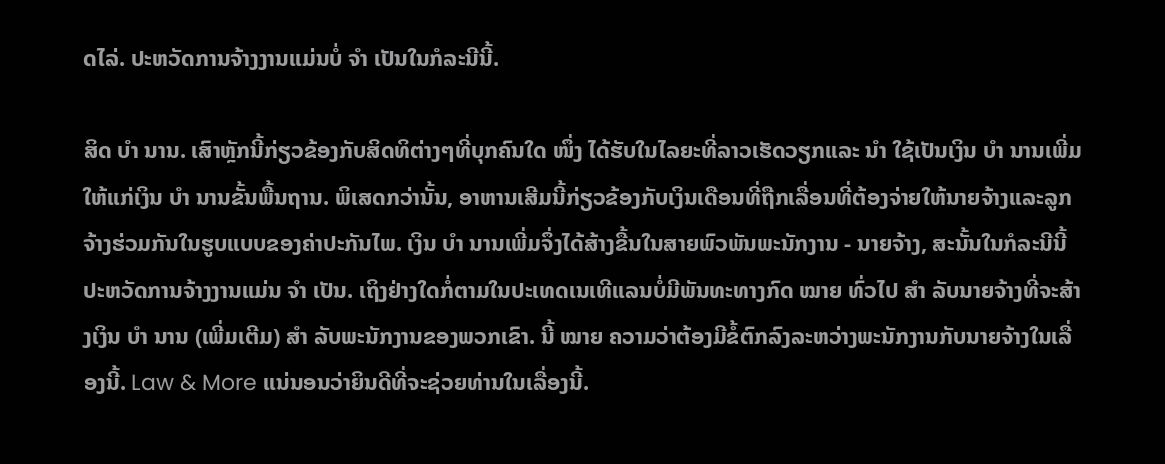ດໄລ່. ປະຫວັດການຈ້າງງານແມ່ນບໍ່ ຈຳ ເປັນໃນກໍລະນີນີ້.

ສິດ ບຳ ນານ. ເສົາຫຼັກນີ້ກ່ຽວຂ້ອງກັບສິດທິຕ່າງໆທີ່ບຸກຄົນໃດ ໜຶ່ງ ໄດ້ຮັບໃນໄລຍະທີ່ລາວເຮັດວຽກແລະ ນຳ ໃຊ້ເປັນເງິນ ບຳ ນານເພີ່ມໃຫ້ແກ່ເງິນ ບຳ ນານຂັ້ນພື້ນຖານ. ພິເສດກວ່ານັ້ນ, ອາຫານເສີມນີ້ກ່ຽວຂ້ອງກັບເງິນເດືອນທີ່ຖືກເລື່ອນທີ່ຕ້ອງຈ່າຍໃຫ້ນາຍຈ້າງແລະລູກຈ້າງຮ່ວມກັນໃນຮູບແບບຂອງຄ່າປະກັນໄພ. ເງິນ ບຳ ນານເພີ່ມຈຶ່ງໄດ້ສ້າງຂື້ນໃນສາຍພົວພັນພະນັກງານ - ນາຍຈ້າງ, ສະນັ້ນໃນກໍລະນີນີ້ປະຫວັດການຈ້າງງານແມ່ນ ຈຳ ເປັນ. ເຖິງຢ່າງໃດກໍ່ຕາມໃນປະເທດເນເທີແລນບໍ່ມີພັນທະທາງກົດ ໝາຍ ທົ່ວໄປ ສຳ ລັບນາຍຈ້າງທີ່ຈະສ້າງເງິນ ບຳ ນານ (ເພີ່ມເຕີມ) ສຳ ລັບພະນັກງານຂອງພວກເຂົາ. ນີ້ ໝາຍ ຄວາມວ່າຕ້ອງມີຂໍ້ຕົກລົງລະຫວ່າງພະນັກງານກັບນາຍຈ້າງໃນເລື່ອງນີ້. Law & More ແນ່ນອນວ່າຍິນດີທີ່ຈະຊ່ວຍທ່ານໃນເລື່ອງນີ້.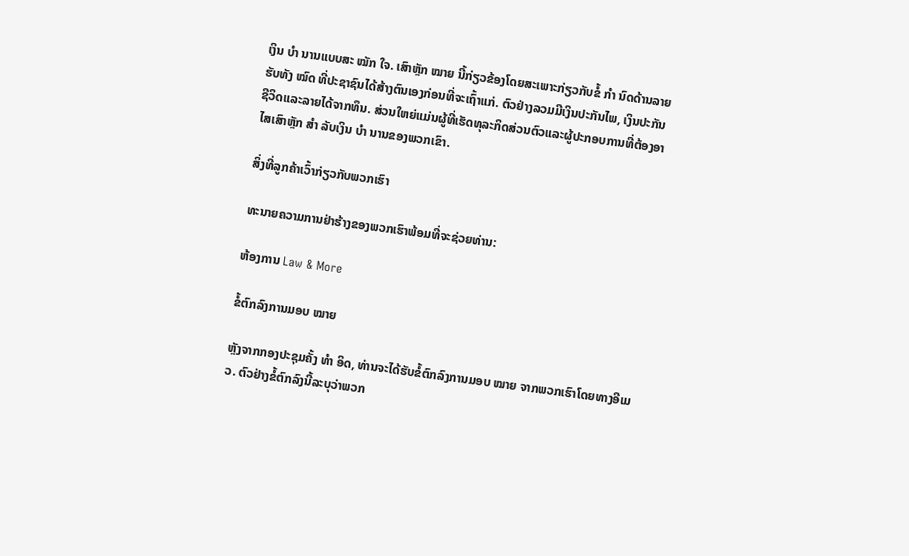ເງິນ ບຳ ນານແບບສະ ໝັກ ໃຈ. ເສົາຫຼັກ ໝາຍ ນີ້ກ່ຽວຂ້ອງໂດຍສະເພາະກ່ຽວກັບຂໍ້ ກຳ ນົດດ້ານລາຍຮັບທັງ ໝົດ ທີ່ປະຊາຊົນໄດ້ສ້າງຕົນເອງກ່ອນທີ່ຈະເຖົ້າແກ່. ຕົວຢ່າງລວມມີເງິນປະກັນໄພ, ເງິນປະກັນຊີວິດແລະລາຍໄດ້ຈາກທຶນ. ສ່ວນໃຫຍ່ແມ່ນຜູ້ທີ່ເຮັດທຸລະກິດສ່ວນຕົວແລະຜູ້ປະກອບການທີ່ຕ້ອງອາໄສເສົາຫຼັກ ສຳ ລັບເງິນ ບຳ ນານຂອງພວກເຂົາ.

ສິ່ງທີ່ລູກຄ້າເວົ້າກ່ຽວກັບພວກເຮົາ

ທະນາຍຄວາມການຢ່າຮ້າງຂອງພວກເຮົາພ້ອມທີ່ຈະຊ່ວຍທ່ານ:

ຫ້ອງການ Law & More

ຂໍ້ຕົກລົງການມອບ ໝາຍ

ຫຼັງຈາກກອງປະຊຸມຄັ້ງ ທຳ ອິດ, ທ່ານຈະໄດ້ຮັບຂໍ້ຕົກລົງການມອບ ໝາຍ ຈາກພວກເຮົາໂດຍທາງອີເມວ. ຕົວຢ່າງຂໍ້ຕົກລົງນີ້ລະບຸວ່າພວກ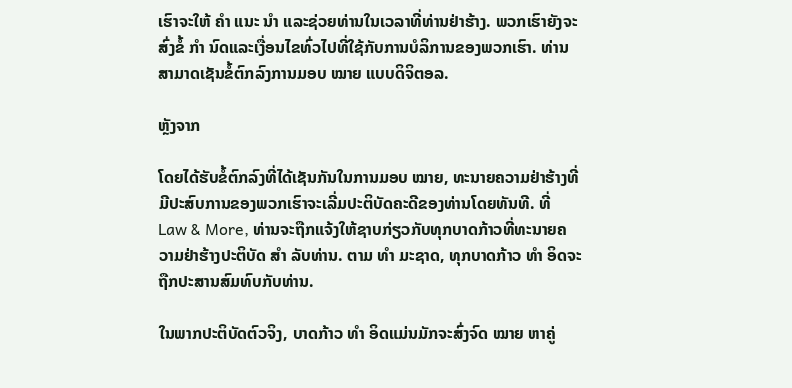ເຮົາຈະໃຫ້ ຄຳ ແນະ ນຳ ແລະຊ່ວຍທ່ານໃນເວລາທີ່ທ່ານຢ່າຮ້າງ. ພວກເຮົາຍັງຈະສົ່ງຂໍ້ ກຳ ນົດແລະເງື່ອນໄຂທົ່ວໄປທີ່ໃຊ້ກັບການບໍລິການຂອງພວກເຮົາ. ທ່ານສາມາດເຊັນຂໍ້ຕົກລົງການມອບ ໝາຍ ແບບດິຈິຕອລ.

ຫຼັງຈາກ

ໂດຍໄດ້ຮັບຂໍ້ຕົກລົງທີ່ໄດ້ເຊັນກັນໃນການມອບ ໝາຍ, ທະນາຍຄວາມຢ່າຮ້າງທີ່ມີປະສົບການຂອງພວກເຮົາຈະເລີ່ມປະຕິບັດຄະດີຂອງທ່ານໂດຍທັນທີ. ທີ່ Law & More, ທ່ານຈະຖືກແຈ້ງໃຫ້ຊາບກ່ຽວກັບທຸກບາດກ້າວທີ່ທະນາຍຄວາມຢ່າຮ້າງປະຕິບັດ ສຳ ລັບທ່ານ. ຕາມ ທຳ ມະຊາດ, ທຸກບາດກ້າວ ທຳ ອິດຈະຖືກປະສານສົມທົບກັບທ່ານ.

ໃນພາກປະຕິບັດຕົວຈິງ, ບາດກ້າວ ທຳ ອິດແມ່ນມັກຈະສົ່ງຈົດ ໝາຍ ຫາຄູ່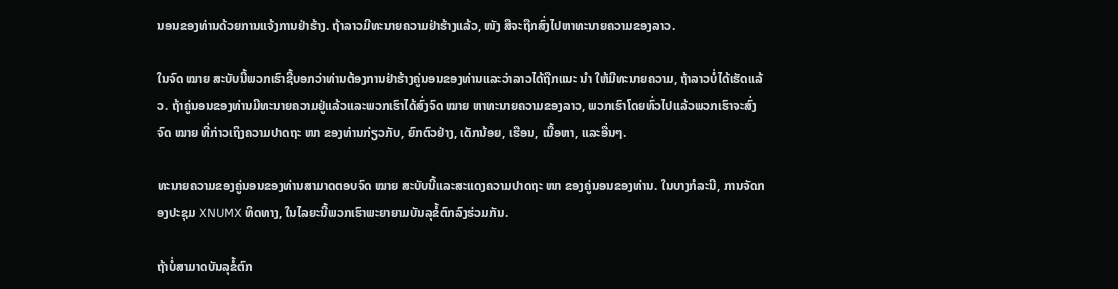ນອນຂອງທ່ານດ້ວຍການແຈ້ງການຢ່າຮ້າງ. ຖ້າລາວມີທະນາຍຄວາມຢ່າຮ້າງແລ້ວ, ໜັງ ສືຈະຖືກສົ່ງໄປຫາທະນາຍຄວາມຂອງລາວ.

ໃນຈົດ ໝາຍ ສະບັບນີ້ພວກເຮົາຊີ້ບອກວ່າທ່ານຕ້ອງການຢ່າຮ້າງຄູ່ນອນຂອງທ່ານແລະວ່າລາວໄດ້ຖືກແນະ ນຳ ໃຫ້ມີທະນາຍຄວາມ, ຖ້າລາວບໍ່ໄດ້ເຮັດແລ້ວ. ຖ້າຄູ່ນອນຂອງທ່ານມີທະນາຍຄວາມຢູ່ແລ້ວແລະພວກເຮົາໄດ້ສົ່ງຈົດ ໝາຍ ຫາທະນາຍຄວາມຂອງລາວ, ພວກເຮົາໂດຍທົ່ວໄປແລ້ວພວກເຮົາຈະສົ່ງຈົດ ໝາຍ ທີ່ກ່າວເຖິງຄວາມປາດຖະ ໜາ ຂອງທ່ານກ່ຽວກັບ, ຍົກຕົວຢ່າງ, ເດັກນ້ອຍ, ເຮືອນ, ເນື້ອຫາ, ແລະອື່ນໆ.

ທະນາຍຄວາມຂອງຄູ່ນອນຂອງທ່ານສາມາດຕອບຈົດ ໝາຍ ສະບັບນີ້ແລະສະແດງຄວາມປາດຖະ ໜາ ຂອງຄູ່ນອນຂອງທ່ານ. ໃນບາງກໍລະນີ, ການຈັດກອງປະຊຸມ XNUMX ທິດທາງ, ໃນໄລຍະນີ້ພວກເຮົາພະຍາຍາມບັນລຸຂໍ້ຕົກລົງຮ່ວມກັນ.

ຖ້າບໍ່ສາມາດບັນລຸຂໍ້ຕົກ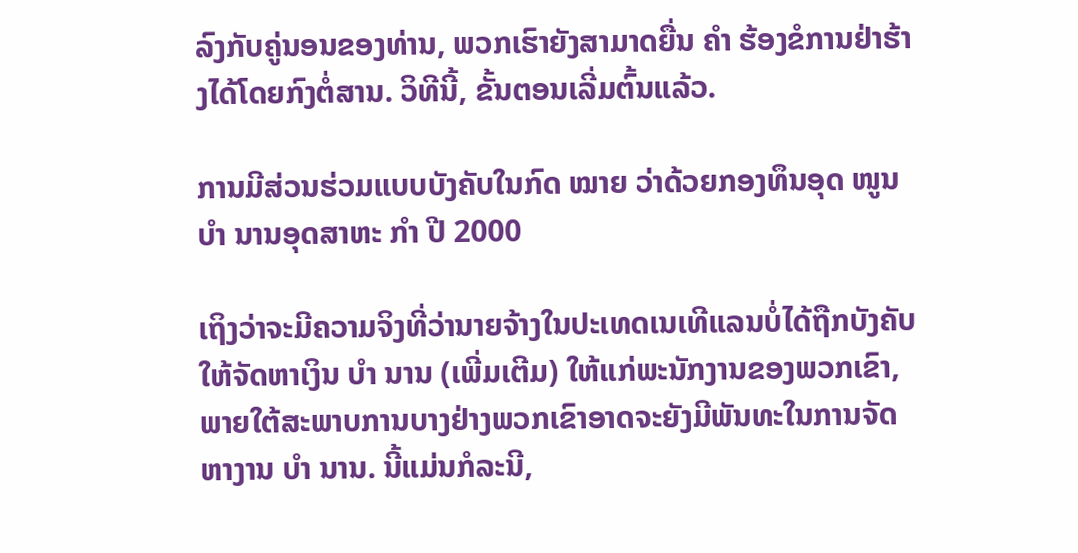ລົງກັບຄູ່ນອນຂອງທ່ານ, ພວກເຮົາຍັງສາມາດຍື່ນ ຄຳ ຮ້ອງຂໍການຢ່າຮ້າງໄດ້ໂດຍກົງຕໍ່ສານ. ວິທີນີ້, ຂັ້ນຕອນເລີ່ມຕົ້ນແລ້ວ.

ການມີສ່ວນຮ່ວມແບບບັງຄັບໃນກົດ ໝາຍ ວ່າດ້ວຍກອງທຶນອຸດ ໜູນ ບຳ ນານອຸດສາຫະ ກຳ ປີ 2000

ເຖິງວ່າຈະມີຄວາມຈິງທີ່ວ່ານາຍຈ້າງໃນປະເທດເນເທີແລນບໍ່ໄດ້ຖືກບັງຄັບໃຫ້ຈັດຫາເງິນ ບຳ ນານ (ເພີ່ມເຕີມ) ໃຫ້ແກ່ພະນັກງານຂອງພວກເຂົາ, ພາຍໃຕ້ສະພາບການບາງຢ່າງພວກເຂົາອາດຈະຍັງມີພັນທະໃນການຈັດຫາງານ ບຳ ນານ. ນີ້ແມ່ນກໍລະນີ,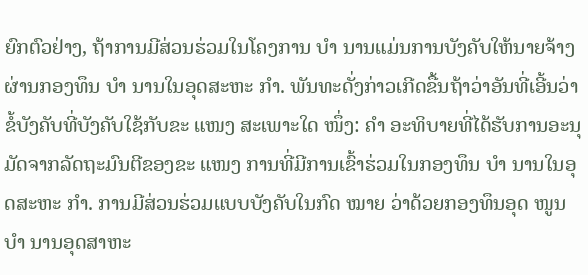ຍົກຕົວຢ່າງ, ຖ້າການມີສ່ວນຮ່ວມໃນໂຄງການ ບຳ ນານແມ່ນການບັງຄັບໃຫ້ນາຍຈ້າງຜ່ານກອງທຶນ ບຳ ນານໃນອຸດສະຫະ ກຳ. ພັນທະດັ່ງກ່າວເກີດຂື້ນຖ້າວ່າອັນທີ່ເອີ້ນວ່າຂໍ້ບັງຄັບທີ່ບັງຄັບໃຊ້ກັບຂະ ແໜງ ສະເພາະໃດ ໜຶ່ງ: ຄຳ ອະທິບາຍທີ່ໄດ້ຮັບການອະນຸມັດຈາກລັດຖະມົນຕີຂອງຂະ ແໜງ ການທີ່ມີການເຂົ້າຮ່ວມໃນກອງທຶນ ບຳ ນານໃນອຸດສະຫະ ກຳ. ການມີສ່ວນຮ່ວມແບບບັງຄັບໃນກົດ ໝາຍ ວ່າດ້ວຍກອງທຶນອຸດ ໜູນ ບຳ ນານອຸດສາຫະ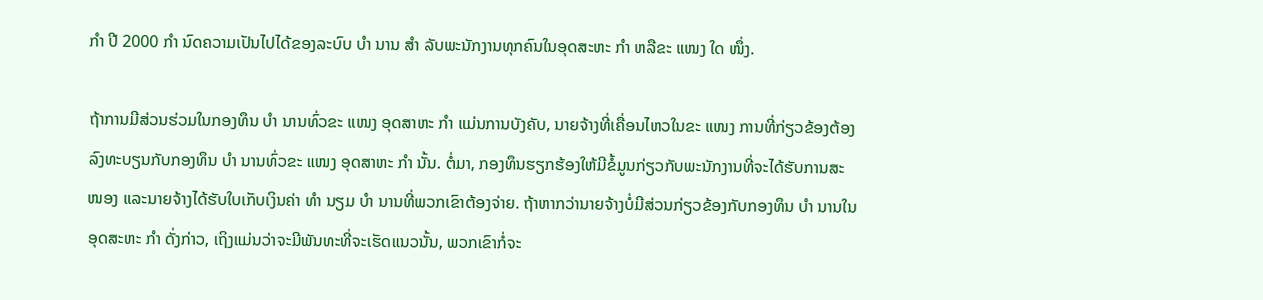ກຳ ປີ 2000 ກຳ ນົດຄວາມເປັນໄປໄດ້ຂອງລະບົບ ບຳ ນານ ສຳ ລັບພະນັກງານທຸກຄົນໃນອຸດສະຫະ ກຳ ຫລືຂະ ແໜງ ໃດ ໜຶ່ງ.

ຖ້າການມີສ່ວນຮ່ວມໃນກອງທຶນ ບຳ ນານທົ່ວຂະ ແໜງ ອຸດສາຫະ ກຳ ແມ່ນການບັງຄັບ, ນາຍຈ້າງທີ່ເຄື່ອນໄຫວໃນຂະ ແໜງ ການທີ່ກ່ຽວຂ້ອງຕ້ອງລົງທະບຽນກັບກອງທຶນ ບຳ ນານທົ່ວຂະ ແໜງ ອຸດສາຫະ ກຳ ນັ້ນ. ຕໍ່ມາ, ກອງທຶນຮຽກຮ້ອງໃຫ້ມີຂໍ້ມູນກ່ຽວກັບພະນັກງານທີ່ຈະໄດ້ຮັບການສະ ໜອງ ແລະນາຍຈ້າງໄດ້ຮັບໃບເກັບເງິນຄ່າ ທຳ ນຽມ ບຳ ນານທີ່ພວກເຂົາຕ້ອງຈ່າຍ. ຖ້າຫາກວ່ານາຍຈ້າງບໍ່ມີສ່ວນກ່ຽວຂ້ອງກັບກອງທຶນ ບຳ ນານໃນອຸດສະຫະ ກຳ ດັ່ງກ່າວ, ເຖິງແມ່ນວ່າຈະມີພັນທະທີ່ຈະເຮັດແນວນັ້ນ, ພວກເຂົາກໍ່ຈະ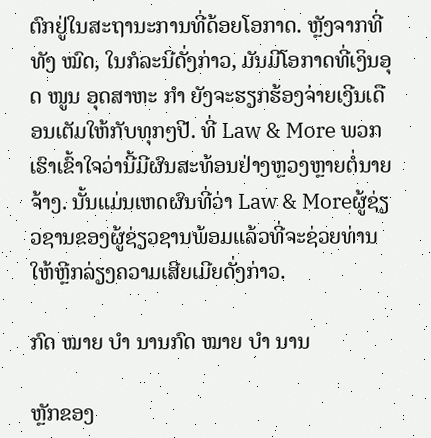ຕົກຢູ່ໃນສະຖານະການທີ່ດ້ອຍໂອກາດ. ຫຼັງຈາກທີ່ທັງ ໝົດ, ໃນກໍລະນີດັ່ງກ່າວ, ມັນມີໂອກາດທີ່ເງິນອຸດ ໜູນ ອຸດສາຫະ ກຳ ຍັງຈະຮຽກຮ້ອງຈ່າຍເງີນເດືອນເຕັມໃຫ້ກັບທຸກໆປີ. ທີ່ Law & More ພວກເຮົາເຂົ້າໃຈວ່ານີ້ມີຜົນສະທ້ອນຢ່າງຫຼວງຫຼາຍຕໍ່ນາຍຈ້າງ. ນັ້ນແມ່ນເຫດຜົນທີ່ວ່າ Law & Moreຜູ້ຊ່ຽວຊານຂອງຜູ້ຊ່ຽວຊານພ້ອມແລ້ວທີ່ຈະຊ່ວຍທ່ານໃຫ້ຫຼີກລ່ຽງຄວາມເສີຍເມີຍດັ່ງກ່າວ.

ກົດ ໝາຍ ບຳ ນານກົດ ໝາຍ ບຳ ນານ

ຫຼັກຂອງ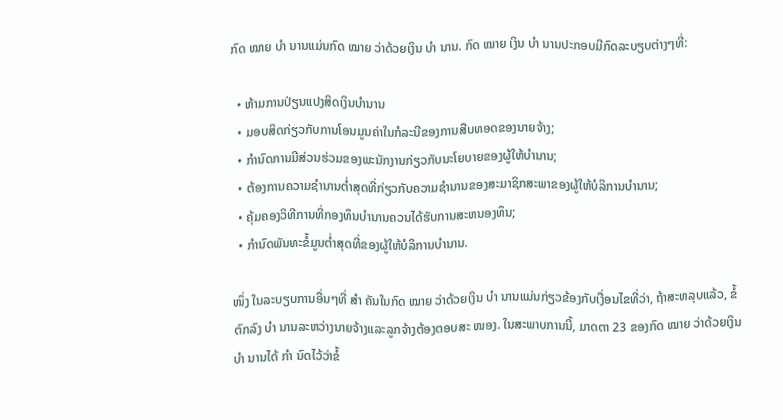ກົດ ໝາຍ ບຳ ນານແມ່ນກົດ ໝາຍ ວ່າດ້ວຍເງິນ ບຳ ນານ. ກົດ ໝາຍ ເງິນ ບຳ ນານປະກອບມີກົດລະບຽບຕ່າງໆທີ່:

  • ຫ້າມການປ່ຽນແປງສິດເງິນບໍານານ
  • ມອບສິດກ່ຽວກັບການໂອນມູນຄ່າໃນກໍລະນີຂອງການສືບທອດຂອງນາຍຈ້າງ;
  • ກໍານົດການມີສ່ວນຮ່ວມຂອງພະນັກງານກ່ຽວກັບນະໂຍບາຍຂອງຜູ້ໃຫ້ບໍານານ;
  • ຕ້ອງການຄວາມຊໍານານຕໍ່າສຸດທີ່ກ່ຽວກັບຄວາມຊໍານານຂອງສະມາຊິກສະພາຂອງຜູ້ໃຫ້ບໍລິການບໍານານ;
  • ຄຸ້ມຄອງວິທີການທີ່ກອງທຶນບໍານານຄວນໄດ້ຮັບການສະຫນອງທຶນ;
  • ກໍານົດພັນທະຂໍ້ມູນຕໍ່າສຸດທີ່ຂອງຜູ້ໃຫ້ບໍລິການບໍານານ.

ໜຶ່ງ ໃນລະບຽບການອື່ນໆທີ່ ສຳ ຄັນໃນກົດ ໝາຍ ວ່າດ້ວຍເງິນ ບຳ ນານແມ່ນກ່ຽວຂ້ອງກັບເງື່ອນໄຂທີ່ວ່າ, ຖ້າສະຫລຸບແລ້ວ, ຂໍ້ຕົກລົງ ບຳ ນານລະຫວ່າງນາຍຈ້າງແລະລູກຈ້າງຕ້ອງຕອບສະ ໜອງ. ໃນສະພາບການນີ້, ມາດຕາ 23 ຂອງກົດ ໝາຍ ວ່າດ້ວຍເງິນ ບຳ ນານໄດ້ ກຳ ນົດໄວ້ວ່າຂໍ້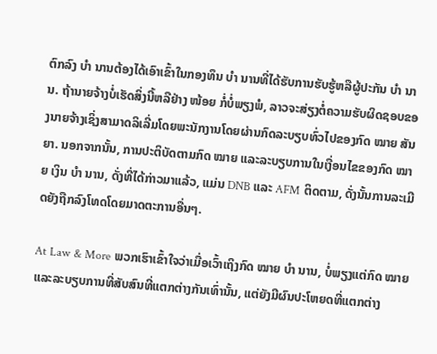ຕົກລົງ ບຳ ນານຕ້ອງໄດ້ເອົາເຂົ້າໃນກອງທຶນ ບຳ ນານທີ່ໄດ້ຮັບການຮັບຮູ້ຫລືຜູ້ປະກັນ ບຳ ນານ. ຖ້ານາຍຈ້າງບໍ່ເຮັດສິ່ງນີ້ຫລືຢ່າງ ໜ້ອຍ ກໍ່ບໍ່ພຽງພໍ, ລາວຈະສ່ຽງຕໍ່ຄວາມຮັບຜິດຊອບຂອງນາຍຈ້າງເຊິ່ງສາມາດລິເລີ່ມໂດຍພະນັກງານໂດຍຜ່ານກົດລະບຽບທົ່ວໄປຂອງກົດ ໝາຍ ສັນຍາ. ນອກຈາກນັ້ນ, ການປະຕິບັດຕາມກົດ ໝາຍ ແລະລະບຽບການໃນເງື່ອນໄຂຂອງກົດ ໝາຍ ເງິນ ບຳ ນານ, ດັ່ງທີ່ໄດ້ກ່າວມາແລ້ວ, ແມ່ນ DNB ແລະ AFM ຕິດຕາມ, ດັ່ງນັ້ນການລະເມີດຍັງຖືກລົງໂທດໂດຍມາດຕະການອື່ນໆ.

At Law & More ພວກເຮົາເຂົ້າໃຈວ່າເມື່ອເວົ້າເຖິງກົດ ໝາຍ ບຳ ນານ, ບໍ່ພຽງແຕ່ກົດ ໝາຍ ແລະລະບຽບການທີ່ສັບສົນທີ່ແຕກຕ່າງກັນເທົ່ານັ້ນ, ແຕ່ຍັງມີຜົນປະໂຫຍດທີ່ແຕກຕ່າງ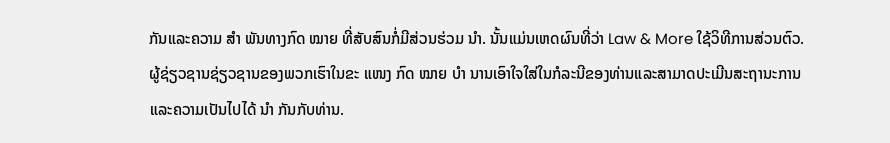ກັນແລະຄວາມ ສຳ ພັນທາງກົດ ໝາຍ ທີ່ສັບສົນກໍ່ມີສ່ວນຮ່ວມ ນຳ. ນັ້ນແມ່ນເຫດຜົນທີ່ວ່າ Law & More ໃຊ້ວິທີການສ່ວນຕົວ. ຜູ້ຊ່ຽວຊານຊ່ຽວຊານຂອງພວກເຮົາໃນຂະ ແໜງ ກົດ ໝາຍ ບຳ ນານເອົາໃຈໃສ່ໃນກໍລະນີຂອງທ່ານແລະສາມາດປະເມີນສະຖານະການແລະຄວາມເປັນໄປໄດ້ ນຳ ກັນກັບທ່ານ.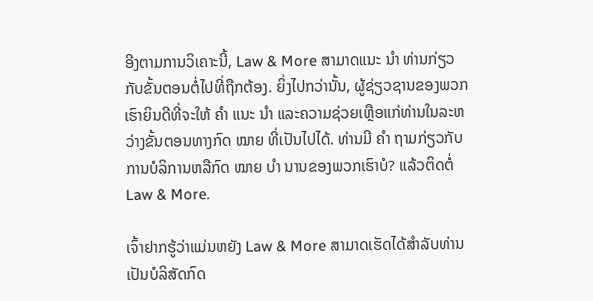ອີງຕາມການວິເຄາະນີ້, Law & More ສາມາດແນະ ນຳ ທ່ານກ່ຽວກັບຂັ້ນຕອນຕໍ່ໄປທີ່ຖືກຕ້ອງ. ຍິ່ງໄປກວ່ານັ້ນ, ຜູ້ຊ່ຽວຊານຂອງພວກເຮົາຍິນດີທີ່ຈະໃຫ້ ຄຳ ແນະ ນຳ ແລະຄວາມຊ່ວຍເຫຼືອແກ່ທ່ານໃນລະຫວ່າງຂັ້ນຕອນທາງກົດ ໝາຍ ທີ່ເປັນໄປໄດ້. ທ່ານມີ ຄຳ ຖາມກ່ຽວກັບການບໍລິການຫລືກົດ ໝາຍ ບຳ ນານຂອງພວກເຮົາບໍ? ແລ້ວຕິດຕໍ່ Law & More.

ເຈົ້າຢາກຮູ້ວ່າແມ່ນຫຍັງ Law & More ສາມາດເຮັດໄດ້ສໍາລັບທ່ານເປັນບໍລິສັດກົດ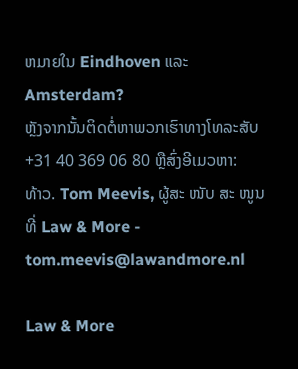ຫມາຍໃນ Eindhoven ແລະ Amsterdam?
ຫຼັງຈາກນັ້ນຕິດຕໍ່ຫາພວກເຮົາທາງໂທລະສັບ +31 40 369 06 80 ຫຼືສົ່ງອີເມວຫາ:
ທ້າວ. Tom Meevis, ຜູ້ສະ ໜັບ ສະ ໜູນ ທີ່ Law & More - tom.meevis@lawandmore.nl

Law & More